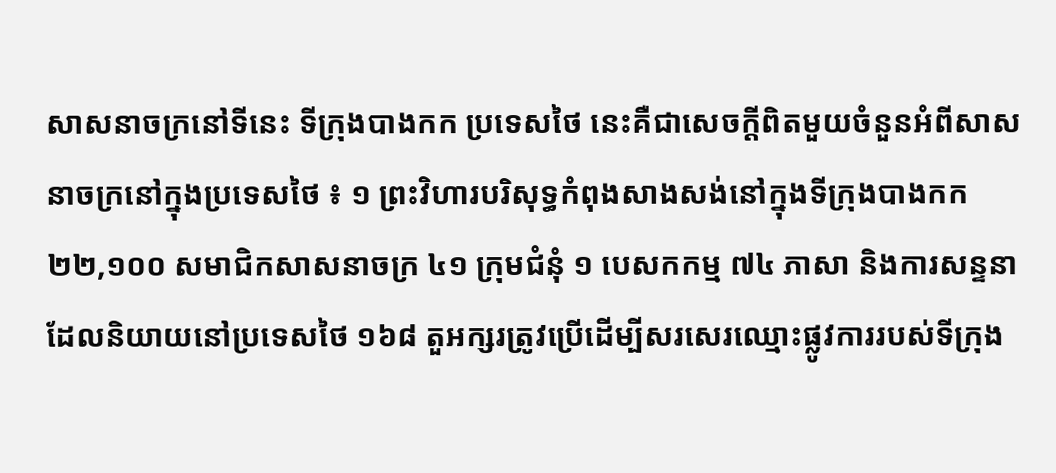សាសនាចក្រនៅទីនេះ ទីក្រុងបាងកក ប្រទេសថៃ នេះគឺជាសេចក្តីពិតមួយចំនួនអំពីសាសនាចក្រនៅក្នុងប្រទេសថៃ ៖ ១ ព្រះវិហារបរិសុទ្ធកំពុងសាងសង់នៅក្នុងទីក្រុងបាងកក ២២,១០០ សមាជិកសាសនាចក្រ ៤១ ក្រុមជំនុំ ១ បេសកកម្ម ៧៤ ភាសា និងការសន្ទនាដែលនិយាយនៅប្រទេសថៃ ១៦៨ តួអក្សរត្រូវប្រើដើម្បីសរសេរឈ្មោះផ្លូវការរបស់ទីក្រុង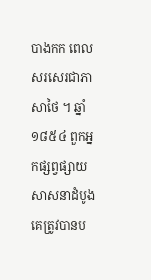បាងកក ពេលសរសេរជាភាសាថៃ ។ ឆ្នាំ ១៨៥៤ ពួកអ្នកផ្សព្វផ្សាយសាសនាដំបូងគេត្រូវបានប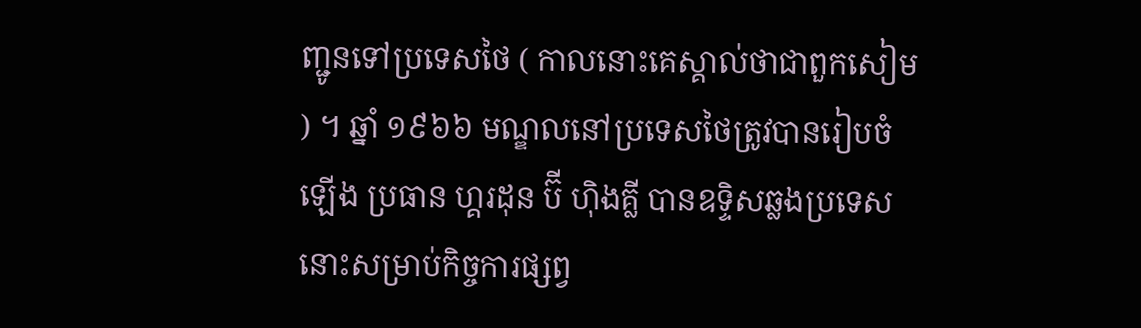ញ្ជូនទៅប្រទេសថៃ ( កាលនោះគេស្គាល់ថាជាពួកសៀម ) ។ ឆ្នាំ ១៩៦៦ មណ្ឌលនៅប្រទេសថៃត្រូវបានរៀបចំឡើង ប្រធាន ហ្គរដុន ប៊ី ហ៊ិងគ្លី បានឧទ្ទិសឆ្លងប្រទេសនោះសម្រាប់កិច្ចការផ្សព្វ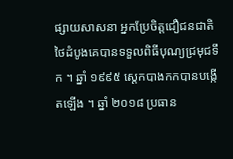ផ្សាយសាសនា អ្នកប្រែចិត្តជឿជនជាតិថៃដំបូងគេបានទទួលពិធីបុណ្យជ្រមុជទឹក ។ ឆ្នាំ ១៩៩៥ សេ្តកបាងកកបានបង្កើតឡើង ។ ឆ្នាំ ២០១៨ ប្រធាន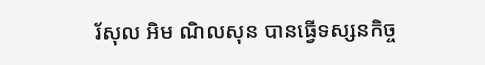រ័សុល អិម ណិលសុន បានធ្វើទស្សនកិច្ច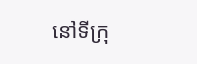នៅទីក្រុ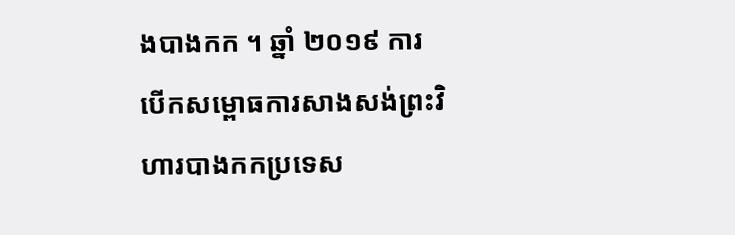ងបាងកក ។ ឆ្នាំ ២០១៩ ការបើកសម្ពោធការសាងសង់ព្រះវិហារបាងកកប្រទេស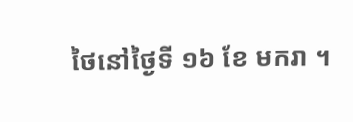ថៃនៅថ្ងៃទី ១៦ ខែ មករា ។